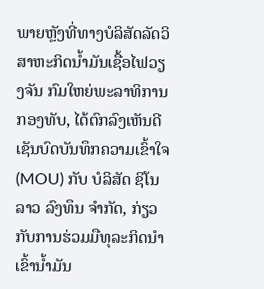ພາຍຫຼັງທີ່ທາງບໍລິສັດລັດວິສາຫະກິດນໍ້າມັນເຊື້ອໄຟວຽງຈັນ ກົມໃຫຍ່ພະລາທິການກອງທັບ, ໄດ້ຕົກລົງເຫັນດີເຊັນບົດບັນທຶກຄວາມເຂົ້າໃຈ (MOU) ກັບ ບໍລິສັດ ຊິໂນລາວ ລົງທຶນ ຈໍາກັດ, ກ່ຽວກັບການຮ່ວມມືທຸລະກິດນໍາເຂົ້ານໍ້າມັນ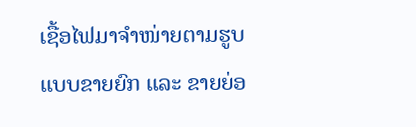ເຊື້ອໄຟມາຈໍາໜ່າຍຕາມຮູບແບບຂາຍຍົກ ແລະ ຂາຍຍ່ອ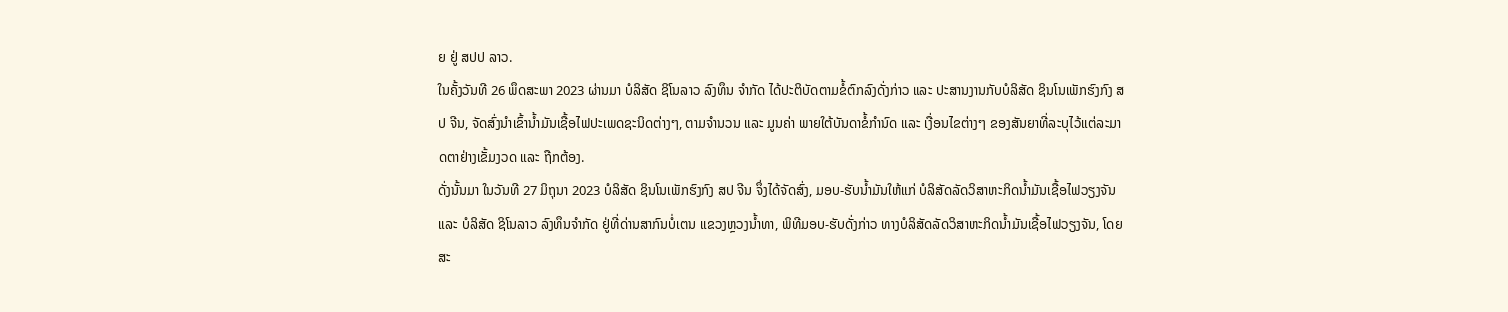ຍ ຢູ່ ສປປ ລາວ.
ໃນຄັ້ງວັນທີ 26 ພຶດສະພາ 2023 ຜ່ານມາ ບໍລິສັດ ຊິໂນລາວ ລົງທຶນ ຈໍາກັດ ໄດ້ປະຕິບັດຕາມຂໍ້ຕົກລົງດັ່ງກ່າວ ແລະ ປະສານງານກັບບໍລິສັດ ຊິນໂນເພັກຮົງກົງ ສປ ຈີນ, ຈັດສົ່ງນໍາເຂົ້ານໍ້າມັນເຊື້ອໄຟປະເພດຊະນິດຕ່າງໆ, ຕາມຈໍານວນ ແລະ ມູນຄ່າ ພາຍໃຕ້ບັນດາຂໍ້ກໍານົດ ແລະ ເງື່ອນໄຂຕ່າງໆ ຂອງສັນຍາທີ່ລະບຸໄວ້ແຕ່ລະມາດຕາຢ່າງເຂັ້ມງວດ ແລະ ຖືກຕ້ອງ.
ດັ່ງນັ້ນມາ ໃນວັນທີ 27 ມິຖຸນາ 2023 ບໍລິສັດ ຊິນໂນເພັກຮົງກົງ ສປ ຈີນ ຈຶ່ງໄດ້ຈັດສົ່ງ, ມອບ-ຮັບນໍ້າມັນໃຫ້ແກ່ ບໍລິສັດລັດວິສາຫະກິດນ້ຳມັນເຊື້ອໄຟວຽງຈັນ ແລະ ບໍລິສັດ ຊິໂນລາວ ລົງທຶນຈໍາກັດ ຢູ່ທີ່ດ່ານສາກົນບໍ່ເຕນ ແຂວງຫຼວງນໍ້າທາ, ພິທີມອບ-ຮັບດັ່ງກ່າວ ທາງບໍລິສັດລັດວິສາຫະກິດນ້ຳມັນເຊື້ອໄຟວຽງຈັນ, ໂດຍ ສະ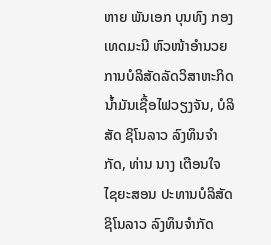ຫາຍ ພັນເອກ ບຸນທົງ ກອງເທດມະນີ ຫົວໜ້າອໍານວຍການບໍລິສັດລັດວິສາຫະກິດນ້ຳມັນເຊື້ອໄຟວຽງຈັນ, ບໍລິສັດ ຊິໂນລາວ ລົງທຶນຈໍາກັດ, ທ່ານ ນາງ ເຕືອນໃຈ ໄຊຍະສອນ ປະທານບໍລິສັດ ຊິໂນລາວ ລົງທຶນຈໍາກັດ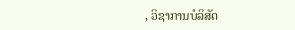, ວິຊາການບໍລິສັດ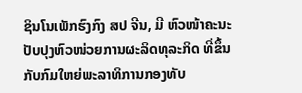ຊິນໂນເພັກຮົງກົງ ສປ ຈີນ, ມີ ຫົວໜ້າຄະນະປັບປຸງຫົວໜ່ວຍການຜະລິດທຸລະກິດ ທີ່ຂຶ້ນກັບກົມໃຫຍ່ພະລາທິການກອງທັບ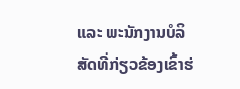ແລະ ພະນັກງານບໍລິສັດທີ່ກ່ຽວຂ້ອງເຂົ້າຮ່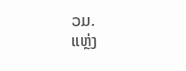ວມ.
ແຫຼ່ງ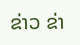ຂ່າວ ຂ່າ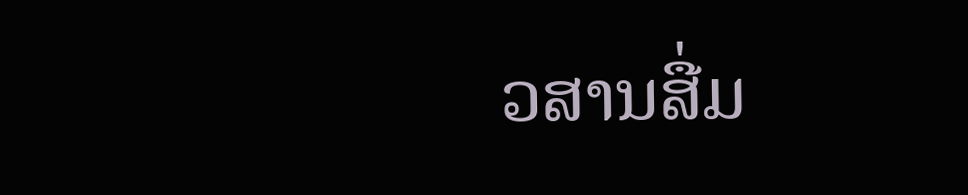ວສານສື່ມ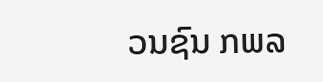ວນຊົນ ກພລ